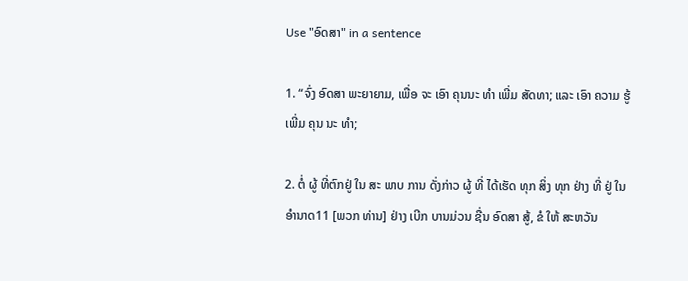Use "ອົດສາ" in a sentence

1. “ຈົ່ງ ອົດສາ ພະຍາຍາມ, ເພື່ອ ຈະ ເອົາ ຄຸນນະ ທໍາ ເພີ່ມ ສັດທາ; ແລະ ເອົາ ຄວາມ ຮູ້ ເພີ່ມ ຄຸນ ນະ ທໍາ;

2. ຕໍ່ ຜູ້ ທີ່ຕົກຢູ່ ໃນ ສະ ພາບ ການ ດັ່ງກ່າວ ຜູ້ ທີ່ ໄດ້ເຮັດ ທຸກ ສິ່ງ ທຸກ ຢ່າງ ທີ່ ຢູ່ ໃນ ອໍານາດ11 [ພວກ ທ່ານ] ຢ່າງ ເບີກ ບານມ່ວນ ຊື່ນ ອົດສາ ສູ້, ຂໍ ໃຫ້ ສະຫວັນ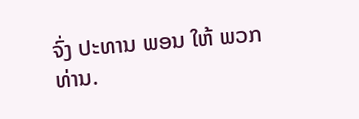ຈົ່ງ ປະທານ ພອນ ໃຫ້ ພວກ ທ່ານ.